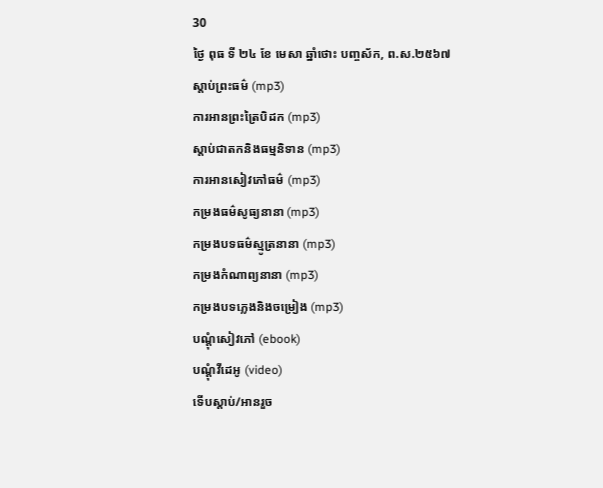30
ថ្ងៃ ពុធ ទី ២៤ ខែ មេសា ឆ្នាំថោះ បញ្ចស័ក, ព.ស.២៥៦៧
ស្តាប់ព្រះធម៌ (mp3)
ការអានព្រះត្រៃបិដក (mp3)
ស្តាប់ជាតកនិងធម្មនិទាន (mp3)
ការអានសៀវភៅធម៌ (mp3)
កម្រងធម៌សូធ្យនានា (mp3)
កម្រងបទធម៌ស្មូត្រនានា (mp3)
កម្រងកំណាព្យនានា (mp3)
កម្រងបទភ្លេងនិងចម្រៀង (mp3)
បណ្តុំសៀវភៅ (ebook)
បណ្តុំវីដេអូ (video)
ទើបស្តាប់/អានរួច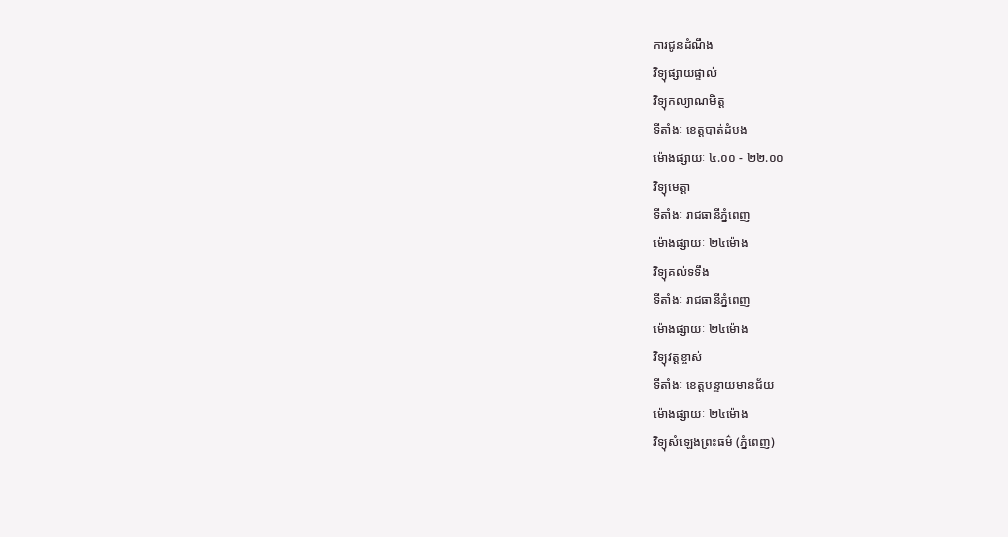ការជូនដំណឹង
វិទ្យុផ្សាយផ្ទាល់
វិទ្យុកល្យាណមិត្ត
ទីតាំងៈ ខេត្តបាត់ដំបង
ម៉ោងផ្សាយៈ ៤.០០ - ២២.០០
វិទ្យុមេត្តា
ទីតាំងៈ រាជធានីភ្នំពេញ
ម៉ោងផ្សាយៈ ២៤ម៉ោង
វិទ្យុគល់ទទឹង
ទីតាំងៈ រាជធានីភ្នំពេញ
ម៉ោងផ្សាយៈ ២៤ម៉ោង
វិទ្យុវត្តខ្ចាស់
ទីតាំងៈ ខេត្តបន្ទាយមានជ័យ
ម៉ោងផ្សាយៈ ២៤ម៉ោង
វិទ្យុសំឡេងព្រះធម៌ (ភ្នំពេញ)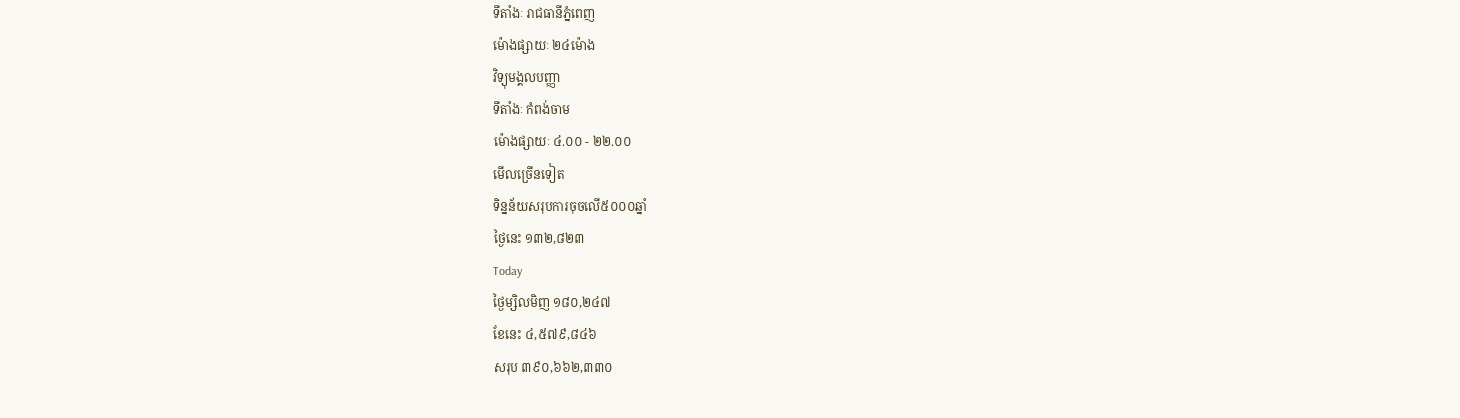ទីតាំងៈ រាជធានីភ្នំពេញ
ម៉ោងផ្សាយៈ ២៤ម៉ោង
វិទ្យុមង្គលបញ្ញា
ទីតាំងៈ កំពង់ចាម
ម៉ោងផ្សាយៈ ៤.០០ - ២២.០០
មើលច្រើនទៀត
ទិន្នន័យសរុបការចុចលើ៥០០០ឆ្នាំ
ថ្ងៃនេះ ១៣២,៨២៣
Today
ថ្ងៃម្សិលមិញ ១៨០,២៤៧
ខែនេះ ៤,៥៧៩,៨៤៦
សរុប ៣៩០,៦៦២,៣៣០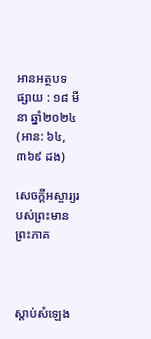អានអត្ថបទ
ផ្សាយ : ១៨ មីនា ឆ្នាំ២០២៤ (អាន: ៦៤,៣៦៩ ដង)

សេចក្តីអស្ចារ្យរបស់ព្រះមានព្រះភាគ



ស្តាប់សំឡេង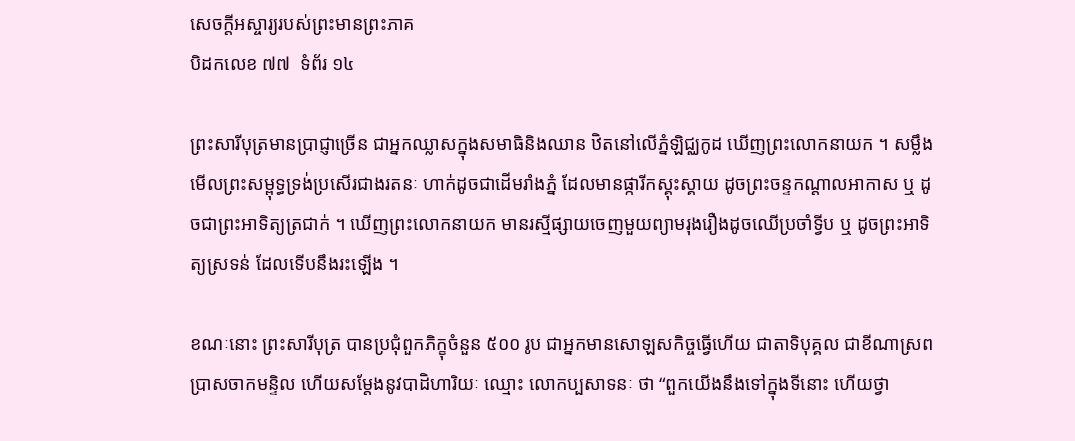សេចក្តីអស្ចារ្យរបស់ព្រះមានព្រះភាគ
បិដកលេខ ៧៧  ទំព័រ ១៤

ព្រះសារីបុត្រមានប្រាជ្ញាច្រើន ជាអ្នកឈ្លាសក្នុងសមាធិនិងឈាន ឋិតនៅលើភ្នំឡិជ្ឈកូដ ឃើញព្រះលោកនាយក ។ សម្លឹងមើលព្រះសម្ពុទ្ធទ្រង់ប្រសើរជាងរតនៈ ហាក់ដូចជាដើមរាំងភ្នំ ដែលមានផ្ការីកស្គុះស្គាយ ដូចព្រះចន្ទកណ្តាលអាកាស ឬ ដូចជាព្រះអាទិត្យត្រជាក់ ។ ឃើញព្រះលោកនាយក មានរស្មីផ្សាយចេញមួយព្យាមរុងរឿងដូចឈើប្រចាំទ្វីប ឬ ដូចព្រះអាទិត្យស្រទន់ ដែលទើបនឹងរះឡើង ។

ខណៈនោះ ព្រះសារីបុត្រ បានប្រជុំពួកភិក្ខុចំនួន ៥០០ រូប ជាអ្នកមានសោឡសកិច្ចធ្វើហើយ ជាតាទិបុគ្គល ជាខីណាស្រព ប្រាសចាកមន្ទិល ហើយសម្តែងនូវបាដិហារិយៈ ឈ្មោះ លោកប្បសាទនៈ ថា “ពួកយើងនឹងទៅក្នុងទីនោះ ហើយថ្វា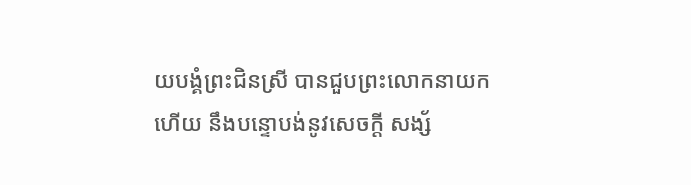យបង្គំព្រះជិនស្រី បានជួបព្រះលោកនាយកហើយ នឹងបន្ទោបង់នូវសេចក្តី សង្ស័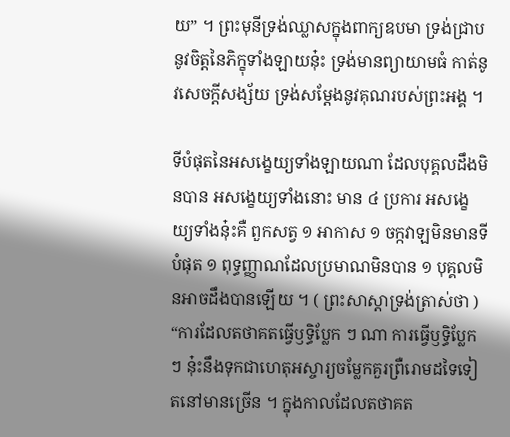យ” ។ ព្រះមុនីទ្រង់ឈ្លាសក្នុងពាក្យឧបមា ទ្រង់ជ្រាបនូវចិត្តនៃភិក្ខុទាំងឡាយនុ៎ះ ទ្រង់មានព្យាយាមធំ កាត់នូវសេចក្តីសង្ស័យ ទ្រង់សម្តែងនូវគុណរបស់ព្រះអង្គ ។

ទីបំផុតនៃអសង្ខេយ្យទាំងឡាយណា ដែលបុគ្គលដឹងមិនបាន អសង្ខេយ្យទាំងនោះ មាន ៤ ប្រការ អសង្ខេយ្យទាំងនុ៎ះគឺ ពួកសត្វ ១ អាកាស ១ ចក្កវាឡមិនមានទីបំផុត ១ ពុទ្ធញ្ញាណដែលប្រមាណមិនបាន ១ បុគ្គលមិនអាចដឹងបានឡើយ ។ ( ព្រះសាស្តាទ្រង់ត្រាស់ថា ) “ការដែលតថាគតធ្វើឫទ្ធិប្លែក ៗ ណា ការធ្វើឫទ្ធិប្លែក ៗ នុ៎ះនឹងទុកជាហេតុអស្ចារ្យចម្លែកគួរព្រឺរោមដទៃទៀតនៅមានច្រើន ។ ក្នុងកាលដែលតថាគត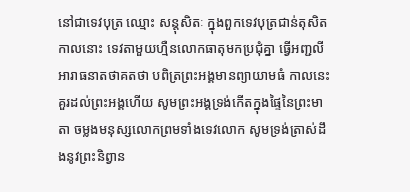នៅជាទេវបុត្រ ឈ្មោះ សន្តុសិតៈ ក្នុងពួកទេវបុត្រជាន់តុសិត កាលនោះ ទេវតាមួយហ្មឺនលោកធាតុមកប្រជុំគ្នា ធ្វើអញ្ជលីអារាធនាតថាគតថា បពិត្រព្រះអង្គមានព្យាយាមធំ កាលនេះគួរដល់ព្រះអង្គហើយ សូមព្រះអង្គទ្រង់កើតក្នុងផ្ទៃនៃព្រះមាតា ចម្លងមនុស្សលោកព្រមទាំងទេវលោក សូមទ្រង់ត្រាស់ដឹងនូវព្រះនិព្វាន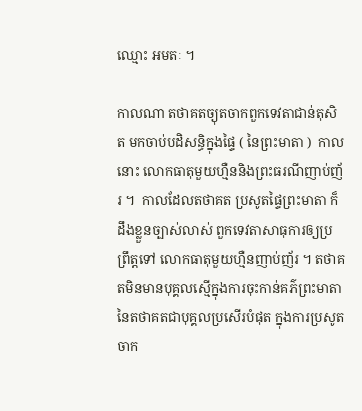ឈ្មោះ អមតៈ ។

កាលណា តថាគតច្យុតចាកពួកទេវតាជាន់តុសិត មកចាប់បដិសន្ធិក្នុងផ្ទៃ ( នៃព្រះមាតា )  កាលនោះ លោកធាតុមួយហ្មឺននិងព្រះធរណីញាប់ញ័រ ។  កាលដែលតថាគត ប្រសូតផ្ទៃព្រះមាតា ក៏ដឹងខ្លួនច្បាស់លាស់ ពួកទេវតាសាធុការឲ្យប្រព្រឹត្តទៅ លោកធាតុមួយហ្មឺនញាប់ញ័រ ។ តថាគតមិនមានបុគ្គលស្មើក្នុងការចុះកាន់គភ៌ព្រះមាតានៃតថាគតជាបុគ្គលប្រសើរបំផុត ក្នុងការប្រសូតចាក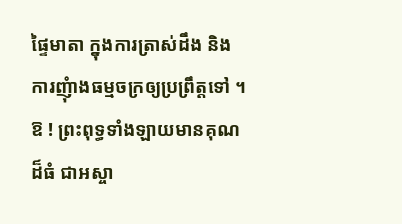ផ្ទៃមាតា ក្នុងការត្រាស់ដឹង និង ការញុំាងធម្មចក្រឲ្យប្រព្រឹត្តទៅ ។ ឱ ! ព្រះពុទ្ធទាំងឡាយមានគុណដ៏ធំ ជាអស្ចា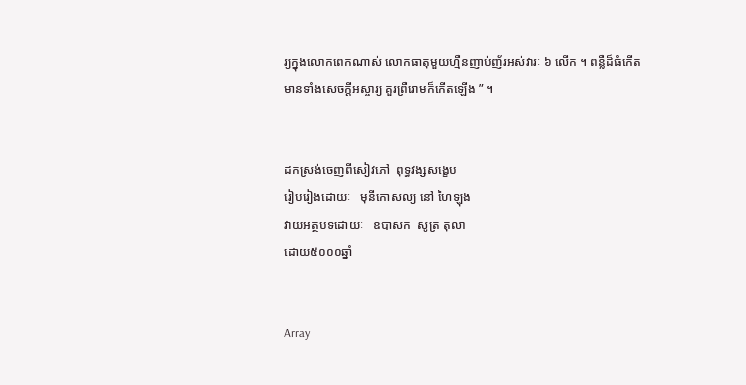រ្យក្នុងលោកពេកណាស់ លោកធាតុមួយហ្មឺនញាប់ញ័រអស់វារៈ ៦ លើក ។ ពន្លឺដ៏ធំកើតមានទាំងសេចក្តីអស្ចារ្យ គួរព្រឺរោមក៏កើតឡើង ” ។


ដកស្រង់ចេញពីសៀវភៅ  ពុទ្ធវង្សសង្ខេប
រៀបរៀងដោយៈ   មុនីកោសល្យ នៅ ហៃឡុង
វាយអត្ថបទដោយៈ   ឧបាសក  សូត្រ តុលា
ដោយ៥០០០ឆ្នាំ


Array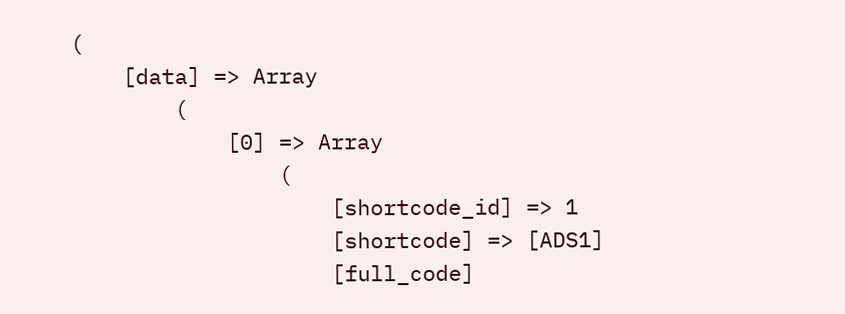(
    [data] => Array
        (
            [0] => Array
                (
                    [shortcode_id] => 1
                    [shortcode] => [ADS1]
                    [full_code]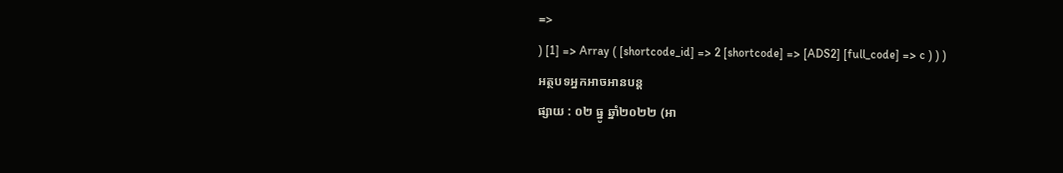=>
) [1] => Array ( [shortcode_id] => 2 [shortcode] => [ADS2] [full_code] => c ) ) )
អត្ថបទអ្នកអាចអានបន្ត
ផ្សាយ : ០២ ធ្នូ ឆ្នាំ២០២២ (អា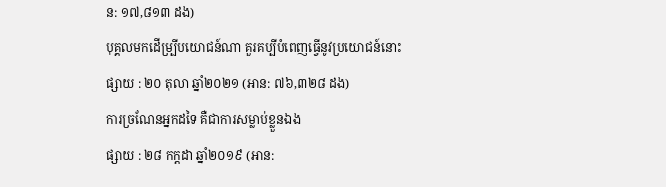ន: ១៧,៨១៣ ដង)
បុគ្គលមកដើម្បី្របយោជន៍ណា គួរគប្បីបំពេញធ្វើនូវប្រយោជន៍នោះ
ផ្សាយ : ២០ តុលា ឆ្នាំ២០២១ (អាន: ៧៦,៣២៨ ដង)
ការច្រណែនអ្នកដទៃ គឺជាការសម្លាប់ខ្លួនឯង
ផ្សាយ : ២៨ កក្តដា ឆ្នាំ២០១៩ (អាន: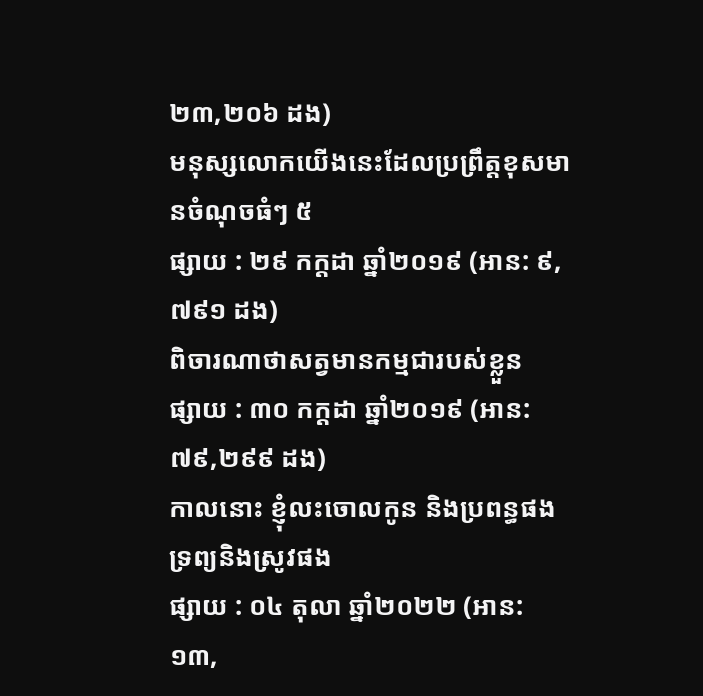២៣,២០៦ ដង)
មនុស្សលោកយើងនេះដែលប្រព្រឹត្តខុសមានចំណុចធំៗ ៥
ផ្សាយ : ២៩ កក្តដា ឆ្នាំ២០១៩ (អាន: ៩,៧៩១ ដង)
ពិចារណាថាសត្វមានកម្មជារបស់ខ្លួន
ផ្សាយ : ៣០ កក្តដា ឆ្នាំ២០១៩ (អាន: ៧៩,២៩៩ ដង)
កាលនោះ ខ្ញុំលះចោលកូន និងប្រពន្ធផង ទ្រព្យនិងស្រូវផង
ផ្សាយ : ០៤ តុលា ឆ្នាំ២០២២ (អាន: ១៣,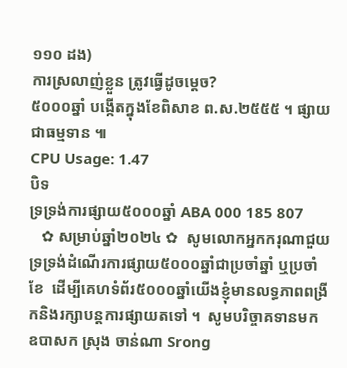១១០ ដង)
ការស្រលាញ់ខ្លួន ត្រូវធ្វើដូចម្ដេច?
៥០០០ឆ្នាំ បង្កើតក្នុងខែពិសាខ ព.ស.២៥៥៥ ។ ផ្សាយជាធម្មទាន ៕
CPU Usage: 1.47
បិទ
ទ្រទ្រង់ការផ្សាយ៥០០០ឆ្នាំ ABA 000 185 807
   ✿ សម្រាប់ឆ្នាំ២០២៤ ✿  សូមលោកអ្នកករុណាជួយទ្រទ្រង់ដំណើរការផ្សាយ៥០០០ឆ្នាំជាប្រចាំឆ្នាំ ឬប្រចាំខែ  ដើម្បីគេហទំព័រ៥០០០ឆ្នាំយើងខ្ញុំមានលទ្ធភាពពង្រីកនិងរក្សាបន្តការផ្សាយតទៅ ។  សូមបរិច្ចាគទានមក ឧបាសក ស្រុង ចាន់ណា Srong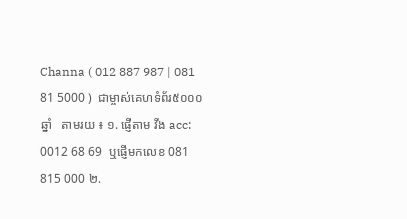Channa ( 012 887 987 | 081 81 5000 )  ជាម្ចាស់គេហទំព័រ៥០០០ឆ្នាំ   តាមរយ ៖ ១. ផ្ញើតាម វីង acc: 0012 68 69  ឬផ្ញើមកលេខ 081 815 000 ២.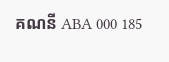គណនី ABA 000 185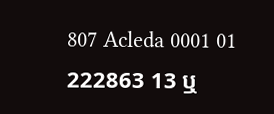807 Acleda 0001 01 222863 13 ឬ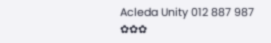Acleda Unity 012 887 987  ✿✿✿